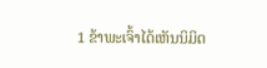1 ຂ້າພະເຈົ້າໄດ້ເຫັນນິມິດ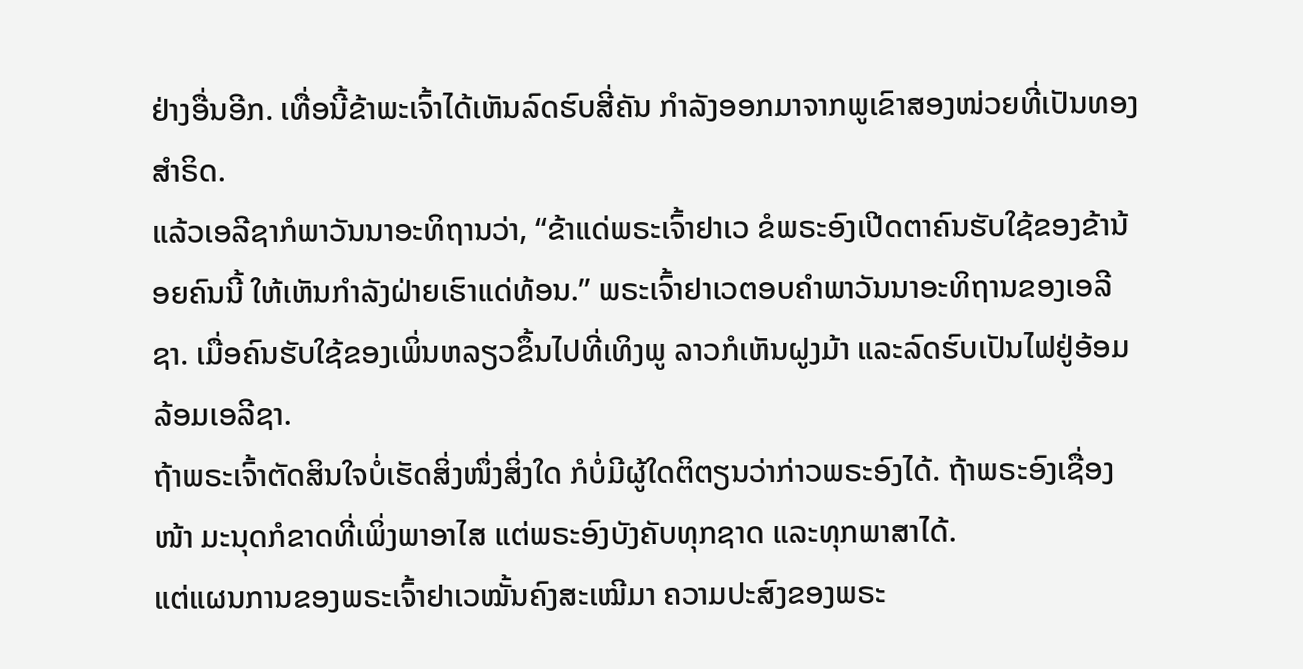ຢ່າງອື່ນອີກ. ເທື່ອນີ້ຂ້າພະເຈົ້າໄດ້ເຫັນລົດຮົບສີ່ຄັນ ກຳລັງອອກມາຈາກພູເຂົາສອງໜ່ວຍທີ່ເປັນທອງສຳຣິດ.
ແລ້ວເອລີຊາກໍພາວັນນາອະທິຖານວ່າ, “ຂ້າແດ່ພຣະເຈົ້າຢາເວ ຂໍພຣະອົງເປີດຕາຄົນຮັບໃຊ້ຂອງຂ້ານ້ອຍຄົນນີ້ ໃຫ້ເຫັນກຳລັງຝ່າຍເຮົາແດ່ທ້ອນ.” ພຣະເຈົ້າຢາເວຕອບຄຳພາວັນນາອະທິຖານຂອງເອລີຊາ. ເມື່ອຄົນຮັບໃຊ້ຂອງເພິ່ນຫລຽວຂຶ້ນໄປທີ່ເທິງພູ ລາວກໍເຫັນຝູງມ້າ ແລະລົດຮົບເປັນໄຟຢູ່ອ້ອມລ້ອມເອລີຊາ.
ຖ້າພຣະເຈົ້າຕັດສິນໃຈບໍ່ເຮັດສິ່ງໜຶ່ງສິ່ງໃດ ກໍບໍ່ມີຜູ້ໃດຕິຕຽນວ່າກ່າວພຣະອົງໄດ້. ຖ້າພຣະອົງເຊື່ອງໜ້າ ມະນຸດກໍຂາດທີ່ເພິ່ງພາອາໄສ ແຕ່ພຣະອົງບັງຄັບທຸກຊາດ ແລະທຸກພາສາໄດ້.
ແຕ່ແຜນການຂອງພຣະເຈົ້າຢາເວໝັ້ນຄົງສະເໝີມາ ຄວາມປະສົງຂອງພຣະ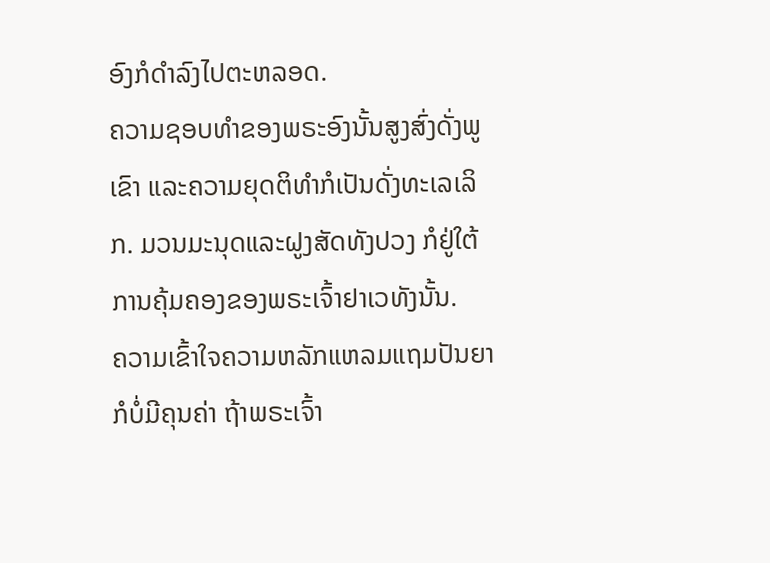ອົງກໍດຳລົງໄປຕະຫລອດ.
ຄວາມຊອບທຳຂອງພຣະອົງນັ້ນສູງສົ່ງດັ່ງພູເຂົາ ແລະຄວາມຍຸດຕິທຳກໍເປັນດັ່ງທະເລເລິກ. ມວນມະນຸດແລະຝູງສັດທັງປວງ ກໍຢູ່ໃຕ້ການຄຸ້ມຄອງຂອງພຣະເຈົ້າຢາເວທັງນັ້ນ.
ຄວາມເຂົ້າໃຈຄວາມຫລັກແຫລມແຖມປັນຍາ ກໍບໍ່ມີຄຸນຄ່າ ຖ້າພຣະເຈົ້າ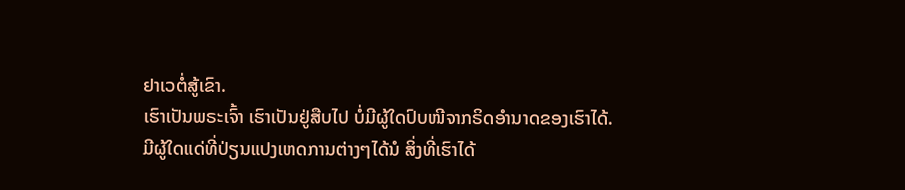ຢາເວຕໍ່ສູ້ເຂົາ.
ເຮົາເປັນພຣະເຈົ້າ ເຮົາເປັນຢູ່ສືບໄປ ບໍ່ມີຜູ້ໃດປົບໜີຈາກຣິດອຳນາດຂອງເຮົາໄດ້. ມີຜູ້ໃດແດ່ທີ່ປ່ຽນແປງເຫດການຕ່າງໆໄດ້ນໍ ສິ່ງທີ່ເຮົາໄດ້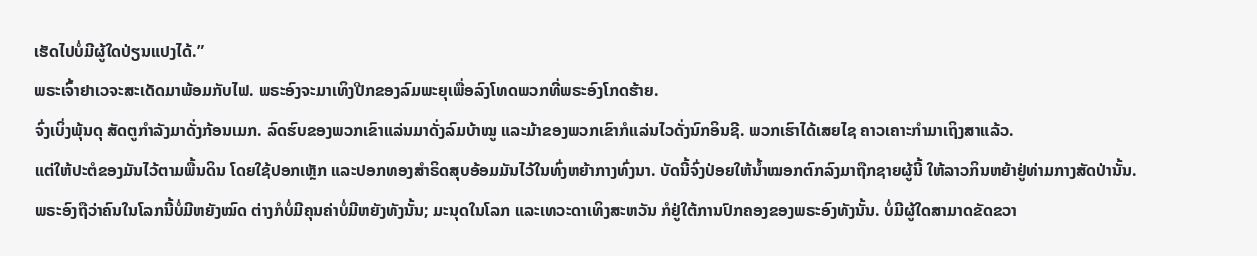ເຮັດໄປບໍ່ມີຜູ້ໃດປ່ຽນແປງໄດ້.”
ພຣະເຈົ້າຢາເວຈະສະເດັດມາພ້ອມກັບໄຟ. ພຣະອົງຈະມາເທິງປີກຂອງລົມພະຍຸເພື່ອລົງໂທດພວກທີ່ພຣະອົງໂກດຮ້າຍ.
ຈົ່ງເບິ່ງພຸ້ນດຸ ສັດຕູກຳລັງມາດັ່ງກ້ອນເມກ. ລົດຮົບຂອງພວກເຂົາແລ່ນມາດັ່ງລົມບ້າໝູ ແລະມ້າຂອງພວກເຂົາກໍແລ່ນໄວດັ່ງນົກອິນຊີ. ພວກເຮົາໄດ້ເສຍໄຊ ຄາວເຄາະກຳມາເຖິງສາແລ້ວ.
ແຕ່ໃຫ້ປະຕໍຂອງມັນໄວ້ຕາມພື້ນດິນ ໂດຍໃຊ້ປອກເຫຼັກ ແລະປອກທອງສຳຣິດສຸບອ້ອມມັນໄວ້ໃນທົ່ງຫຍ້າກາງທົ່ງນາ. ບັດນີ້ຈົ່ງປ່ອຍໃຫ້ນໍ້າໝອກຕົກລົງມາຖືກຊາຍຜູ້ນີ້ ໃຫ້ລາວກິນຫຍ້າຢູ່ທ່າມກາງສັດປ່ານັ້ນ.
ພຣະອົງຖືວ່າຄົນໃນໂລກນີ້ບໍ່ມີຫຍັງໝົດ ຕ່າງກໍບໍ່ມີຄຸນຄ່າບໍ່ມີຫຍັງທັງນັ້ນ; ມະນຸດໃນໂລກ ແລະເທວະດາເທິງສະຫວັນ ກໍຢູ່ໃຕ້ການປົກຄອງຂອງພຣະອົງທັງນັ້ນ. ບໍ່ມີຜູ້ໃດສາມາດຂັດຂວາ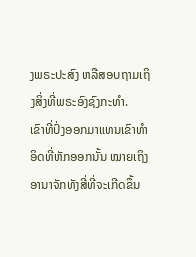ງພຣະປະສົງ ຫລືສອບຖາມເຖິງສິ່ງທີ່ພຣະອົງຊົງກະທຳ.
ເຂົາທີ່ປົ່ງອອກມາແທນເຂົາທຳອິດທີ່ຫັກອອກນັ້ນ ໝາຍເຖິງອານາຈັກທັງສີ່ທີ່ຈະເກີດຂຶ້ນ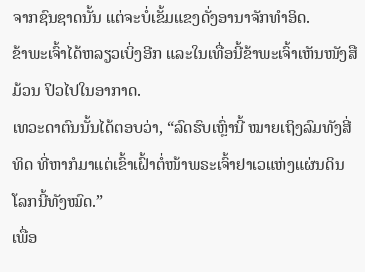ຈາກຊົນຊາດນັ້ນ ແຕ່ຈະບໍ່ເຂັ້ມແຂງດັ່ງອານາຈັກທຳອິດ.
ຂ້າພະເຈົ້າໄດ້ຫລຽວເບິ່ງອີກ ແລະໃນເທື່ອນີ້ຂ້າພະເຈົ້າເຫັນໜັງສືມ້ວນ ປິວໄປໃນອາກາດ.
ເທວະດາຕົນນັ້ນໄດ້ຕອບວ່າ, “ລົດຮົບເຫຼົ່ານີ້ ໝາຍເຖິງລົມທັງສີ່ທິດ ທີ່ຫາກໍມາແຕ່ເຂົ້າເຝົ້າຕໍ່ໜ້າພຣະເຈົ້າຢາເວແຫ່ງແຜ່ນດິນໂລກນີ້ທັງໝົດ.”
ເພື່ອ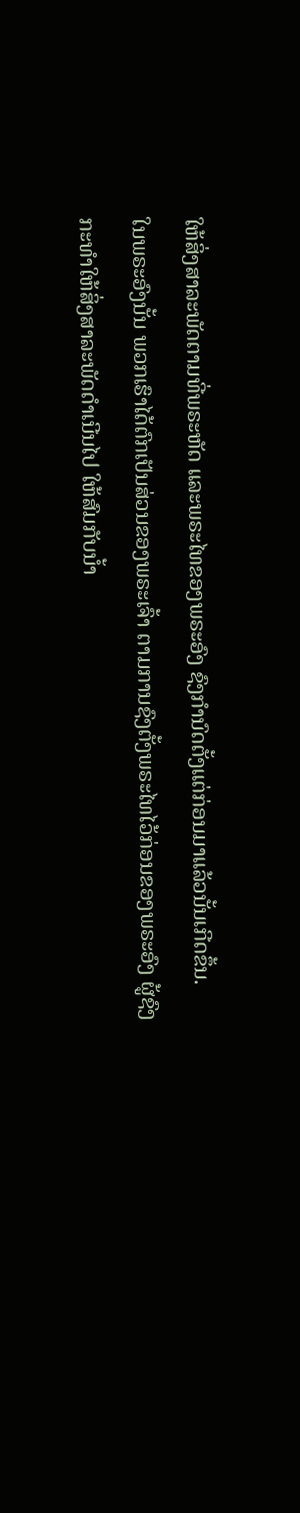ໃຫ້ສິ່ງສາລະພັດຕາມທີ່ພຣະຫັດ ແລະພຣະໄທຂອງພຣະອົງ ຊົງກຳນົດຕັ້ງແຕ່ກ່ອນມາແລ້ວນັ້ນເກີດຂຶ້ນ.
ໃນພຣະອົງນັ້ນ ພວກເຮົາໄດ້ຕົກເປັນສ່ວນຂອງພຣະເຈົ້າ ຕາມການຊົງຕັ້ງພຣະໄທໄວ້ກ່ອນຂອງພຣະອົງ ຜູ້ຊົງກະທຳໃຫ້ສິ່ງສາລະພັດດຳເນີນໄປ ໃຫ້ສົມກັບນໍ້າ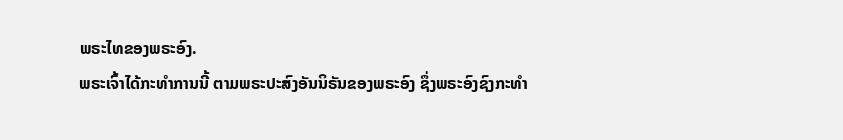ພຣະໄທຂອງພຣະອົງ.
ພຣະເຈົ້າໄດ້ກະທຳການນີ້ ຕາມພຣະປະສົງອັນນິຣັນຂອງພຣະອົງ ຊຶ່ງພຣະອົງຊົງກະທຳ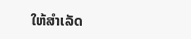ໃຫ້ສຳເລັດ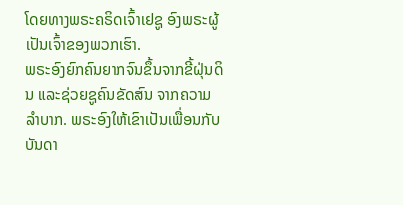ໂດຍທາງພຣະຄຣິດເຈົ້າເຢຊູ ອົງພຣະຜູ້ເປັນເຈົ້າຂອງພວກເຮົາ.
ພຣະອົງຍົກຄົນຍາກຈົນຂຶ້ນຈາກຂີ້ຝຸ່ນດິນ ແລະຊ່ວຍຊູຄົນຂັດສົນ ຈາກຄວາມລຳບາກ. ພຣະອົງໃຫ້ເຂົາເປັນເພື່ອນກັບບັນດາ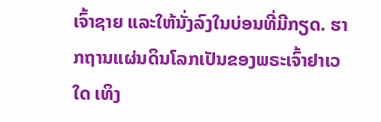ເຈົ້າຊາຍ ແລະໃຫ້ນັ່ງລົງໃນບ່ອນທີ່ມີກຽດ. ຮາກຖານແຜ່ນດິນໂລກເປັນຂອງພຣະເຈົ້າຢາເວໃດ ເທິງ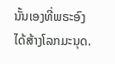ນັ້ນເອງທີ່ພຣະອົງໄດ້ສ້າງໂລກມະນຸດ.